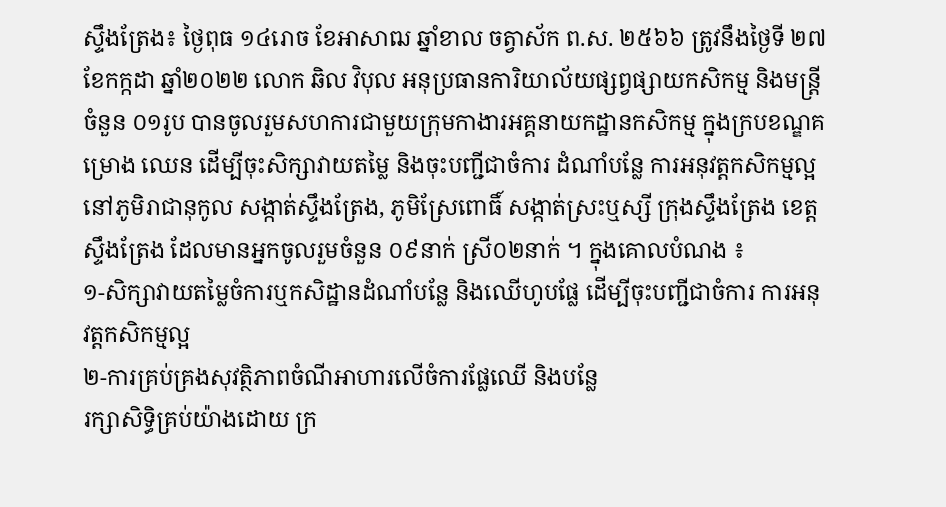ស្ទឹងត្រែង៖ ថ្ងៃពុធ ១៤រោច ខែអាសាឍ ឆ្នាំខាល ចត្វាស័ក ព.ស. ២៥៦៦ ត្រូវនឹងថ្ងៃទី ២៧ ខែកក្កដា ឆ្នាំ២០២២ លោក ឆិល វិបុល អនុប្រធានការិយាល័យផ្សព្វផ្សាយកសិកម្ម និងមន្រ្តីចំនួន ០១រូប បានចូលរួមសហការជាមួយក្រុមកាងារអគ្គនាយកដ្ឋានកសិកម្ម ក្នុងក្របខណ្ឌគម្រោង ឈេន ដើម្បីចុះសិក្សាវាយតម្លៃ និងចុះបញ្ជីជាចំការ ដំណាំបន្លែ ការអនុវត្តកសិកម្មល្អ នៅភូមិរាជានុកូល សង្កាត់ស្ទឹងត្រែង, ភូមិស្រែពោធិ៍ សង្កាត់ស្រះឬស្សី ក្រុងស្ទឹងត្រែង ខេត្តស្ទឹងត្រែង ដែលមានអ្នកចូលរួមចំនួន ០៩នាក់ ស្រី០២នាក់ ។ ក្នុងគោលបំណង ៖
១-សិក្សាវាយតម្លៃចំការឬកសិដ្ឋានដំណាំបន្លែ និងឈើហូបផ្លែ ដើម្បីចុះបញ្ជីជាចំការ ការអនុវត្តកសិកម្មល្អ
២-ការគ្រប់គ្រងសុវត្ថិភាពចំណីអាហារលើចំការផ្លែឈើ និងបន្លែ
រក្សាសិទិ្ធគ្រប់យ៉ាងដោយ ក្រ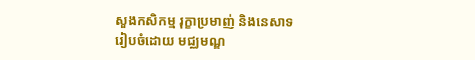សួងកសិកម្ម រុក្ខាប្រមាញ់ និងនេសាទ
រៀបចំដោយ មជ្ឈមណ្ឌ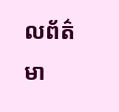លព័ត៌មា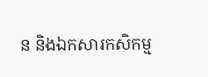ន និងឯកសារកសិកម្ម